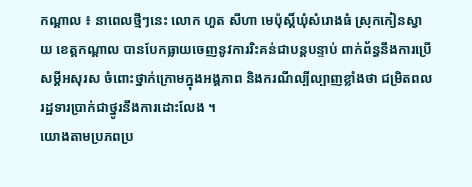កណ្ដាល ៖ នាពេលថ្មីៗនេះ លោក ហួត សីហា មេប៉ុស្តិ៍ឃុំសំរោងធំ ស្រុកកៀនស្វាយ ខេត្តកណ្ដាល បានបែកធ្លាយចេញនូវការរិះគន់ជាបន្តបន្ទាប់ ពាក់ព័ន្ធនឹងការប្រើសម្តីអសុរស ចំពោះថ្នាក់ក្រោមក្នុងអង្គភាព និងករណីល្បីល្បាញខ្លាំងថា ជម្រិតពលរដ្ឋទារប្រាក់ជាថ្នូរនឹងការដោះលែង ។
យោងតាមប្រភពប្រ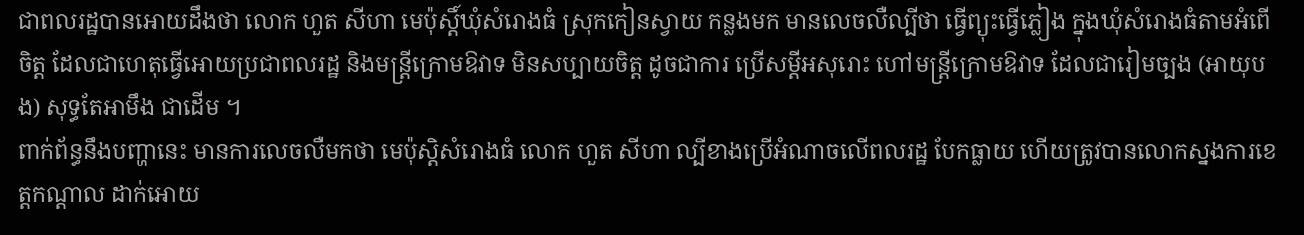ជាពលរដ្ឋបានអោយដឹងថា លោក ហួត សីហា មេប៉ុស្តិ៍ឃុំសំរោងធំ ស្រុកកៀនស្វាយ កន្លងមក មានលេចលឺល្បីថា ធ្វើព្យុះធ្វើភ្លៀង ក្នុងឃុំសំរោងធំតាមអំពើចិត្ត ដែលជាហេតុធ្វើអោយប្រជាពលរដ្ឋ និងមន្ត្រីក្រោមឱវាទ មិនសប្បាយចិត្ត ដូចជាការ ប្រើសម្ដីអសុរោះ ហៅមន្ត្រីក្រោមឱវាទ ដែលជារៀមច្បង (អាយុបង) សុទ្ធតែអាមឹង ជាដើម ។
ពាក់ព័ន្ធនឹងបញ្ហានេះ មានការលេចលឺមកថា មេប៉ុស្ដិសំរោងធំ លោក ហួត សីហា ល្បីខាងប្រើអំណាចលើពលរដ្ឋ បែកធ្លាយ ហើយត្រូវបានលោកស្នងការខេត្តកណ្ដាល ដាក់អោយ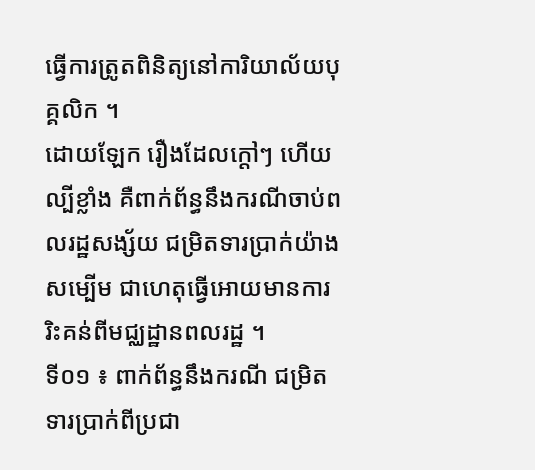ធ្វើការត្រូតពិនិត្យនៅការិយាល័យបុគ្គលិក ។
ដោយឡែក រឿងដែលក្តៅៗ ហើយល្បីខ្លាំង គឺពាក់ព័ន្ធនឹងករណីចាប់ពលរដ្ឋសង្ស័យ ជម្រិតទារប្រាក់យ៉ាងសម្បើម ជាហេតុធ្វើអោយមានការរិះគន់ពីមជ្ឈដ្ឋានពលរដ្ឋ ។
ទី០១ ៖ ពាក់ព័ន្ធនឹងករណី ជម្រិតទារប្រាក់ពីប្រជា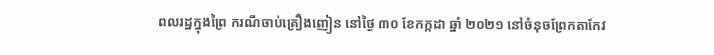ពលរដ្ឋក្នុងព្រៃ ករណីចាប់គ្រឿងញៀន នៅថ្ងៃ ៣០ ខែកក្កដា ឆ្នាំ ២០២១ នៅចំនុចព្រែកតាកែវ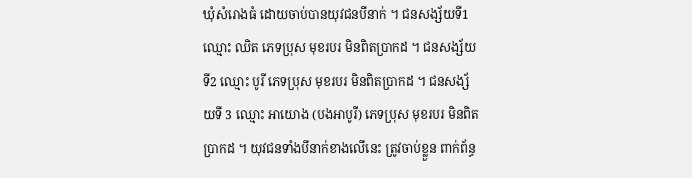ឃុំសំរោងធំ ដោយចាប់បានយុវជនបីនាក់ ។ ជនសង្ស័យទី1 ឈ្មោះ ឈិត ភេទប្រុស មុខរបរ មិនពិតប្រាកដ ។ ជនសង្ស័យទី2 ឈ្មោះ បូរី ភេទប្រុស មុខរបរ មិនពិតប្រាកដ ។ ជនសង្ស័យទី 3 ឈ្មោះ អាយោង (បងអាបូរី) ភេទប្រុស មុខរបរ មិនពិតប្រាកដ ។ យុវជនទាំងបីនាក់ខាងលើនេះ ត្រូវចាប់ខ្លួន ពាក់ព័ន្ធ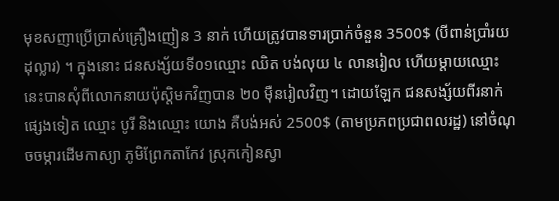មុខសញាប្រើប្រាស់គ្រឿងញៀន 3 នាក់ ហើយត្រូវបានទារប្រាក់ចំនួន 3500$ (បីពាន់ប្រាំរយដុល្លារ) ។ ក្នុងនោះ ជនសង្ស័យទី០១ឈ្មោះ ឈិត បង់លុយ ៤ លានរៀល ហើយម្ដាយឈ្មោះនេះបានសុំពីលោកនាយប៉ុស្ដិមកវិញបាន ២០ ម៉ឺនរៀលវិញ។ ដោយឡែក ជនសង្ស័យពីរនាក់ផ្សេងទៀត ឈ្មោះ បូរី និងឈ្មោះ យោង គឺបង់អស់ 2500$ (តាមប្រភពប្រជាពលរដ្ឋ) នៅចំណុចចម្ការដើមកាស្យា ភូមិព្រែកតាកែវ ស្រុកកៀនស្វា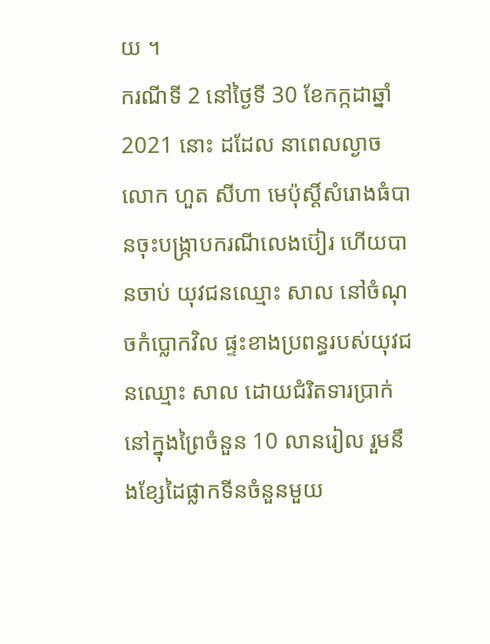យ ។
ករណីទី 2 នៅថ្ងៃទី 30 ខែកក្កដាឆ្នាំ 2021 នោះ ដដែល នាពេលល្ងាច លោក ហួត សីហា មេប៉ុស្តិ៍សំរោងធំបានចុះបង្ក្រាបករណីលេងប៊ៀរ ហើយបានចាប់ យុវជនឈ្មោះ សាល នៅចំណុចកំប្លោកវិល ផ្ទះខាងប្រពន្ធរបស់យុវជនឈ្មោះ សាល ដោយជំរិតទារប្រាក់នៅក្នុងព្រៃចំនួន 10 លានរៀល រួមនឹងខ្សែដៃផ្លាកទីនចំនួនមួយ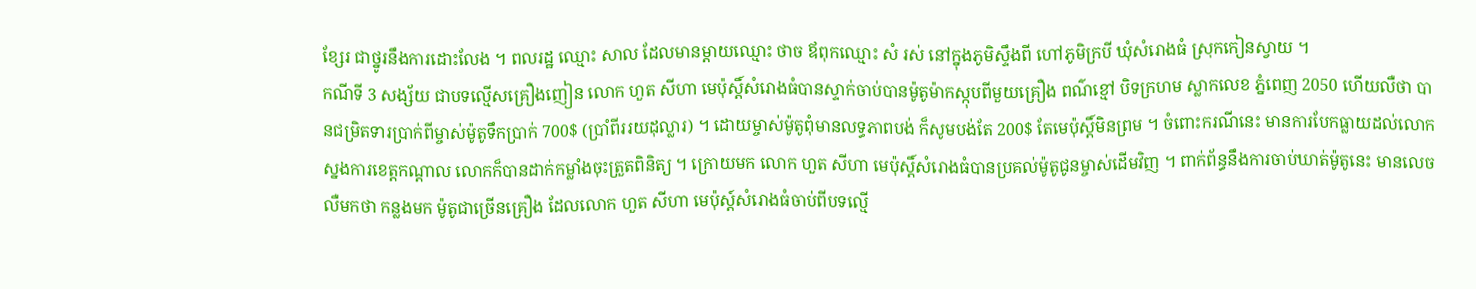ខ្សែរ ជាថ្នូរនឹងការដោះលែង ។ ពលរដ្ឋ ឈ្មោះ សាល ដែលមានម្ដាយឈ្មោះ ថាច ឪពុកឈ្មោះ សំ រស់ នៅក្នុងភូមិស្ទឹងពី ហៅភូមិក្របី ឃុំសំរោងធំ ស្រុកកៀនស្វាយ ។
កណីទី 3 សង្ស័យ ជាបទល្មើសគ្រឿងញៀន លោក ហួត សីហា មេប៉ុស្តិ៍សំរោងធំបានស្ទាក់ចាប់បានម៉ូតូម៉ាកស្កុបពីមួយគ្រឿង ពណ៌ខ្មៅ បិទក្រហម ស្លាកលេខ ភ្នំពេញ 2050 ហើយលឺថា បានជម្រិតទារប្រាក់ពីម្ចាស់ម៉ូតូទឹកប្រាក់ 700$ (ប្រាំពីររយដុល្លារ) ។ ដោយម្ចាស់ម៉ូតូពុំមានលទ្ធភាពបង់ ក៏សូមបង់តែ 200$ តែមេប៉ុស្តិ៍មិនព្រម ។ ចំពោះករណីនេះ មានការបែកធ្លាយដល់លោកស្នងការខេត្តកណ្ដាល លោកក៏បានដាក់កម្លាំងចុះត្រួតពិនិត្យ ។ ក្រោយមក លោក ហួត សីហា មេប៉ុស្តិ៍សំរោងធំបានប្រគល់ម៉ូតូជូនម្ចាស់ដើមវិញ ។ ពាក់ព័ន្ធនឹងការចាប់ឃាត់ម៉ូតូនេះ មានលេចលឺមកថា កន្លងមក ម៉ូតូជាច្រើនគ្រឿង ដែលលោក ហួត សីហា មេប៉ុស្ត៍សំរោងធំចាប់ពីបទល្មើ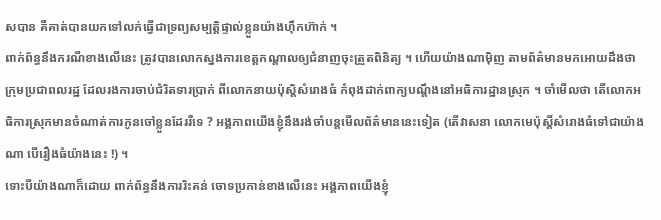សបាន គឺគាត់បានយកទៅលក់ធ្វើជាទ្រព្យសម្បត្តិផ្ទាល់ខ្លួនយ៉ាងហ៊ឹកហ៊ាក់ ។
ពាក់ព័ន្ធនឹងករណីខាងលើនេះ ត្រូវបានលោកស្នងការខេត្តកណ្ដាលឲ្យជំនាញចុះត្រួតពិនិត្យ ។ ហើយយ៉ាងណាម៉ិញ តាមព័ត៌មានមកអោយដឹងថា ក្រុមប្រជាពលរដ្ឋ ដែលរងការចាប់ជំរិតទារប្រាក់ ពីលោកនាយប៉ុស្ដិសំរោងធំ កំពុងដាក់ពាក្យបណ្ដឹងនៅអធិការដ្ឋានស្រុក ។ ចាំមើលថា តើលោកអធិការស្រុកមានចំណាត់ការកូនចៅខ្លួនដែររឺទេ ? អង្គភាពយើងខ្ញុំនឹងរង់ចាំបន្តមើលព័ត៌មាននេះទៀត (តើវាសនា លោកមេប៉ុស្តិ៍សំរោងធំទៅជាយ៉ាងណា បើរឿងធំយ៉ាងនេះ !) ។
ទោះបីយ៉ាងណាក៏ដោយ ពាក់ព័ន្ធនឹងការរិះគន់ ចោទប្រកាន់ខាងលើនេះ អង្គភាពយើងខ្ញុំ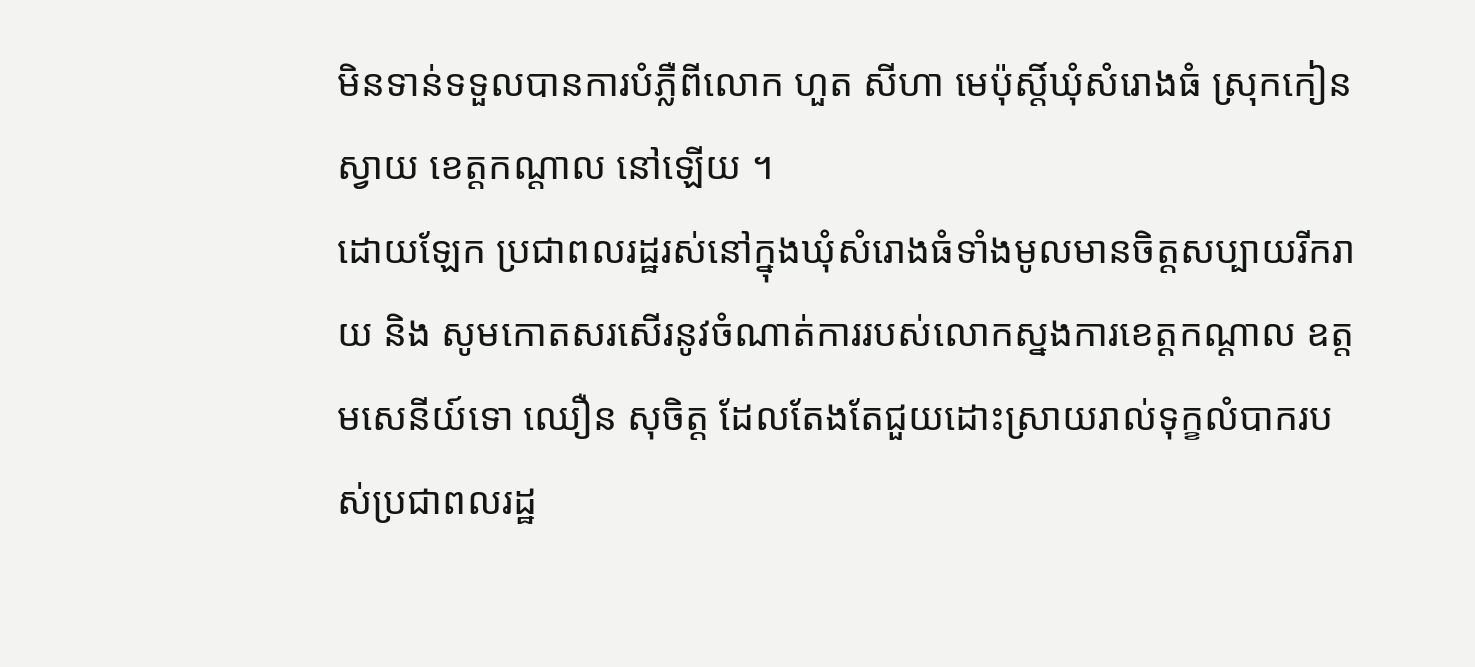មិនទាន់ទទួលបានការបំភ្លឺពីលោក ហួត សីហា មេប៉ុស្តិ៍ឃុំសំរោងធំ ស្រុកកៀនស្វាយ ខេត្តកណ្ដាល នៅឡើយ ។
ដោយឡែក ប្រជាពលរដ្ឋរស់នៅក្នុងឃុំសំរោងធំទាំងមូលមានចិត្តសប្បាយរីករាយ និង សូមកោតសរសើរនូវចំណាត់ការរបស់លោកស្នងការខេត្តកណ្ដាល ឧត្តមសេនីយ៍ទោ ឈឿន សុចិត្ត ដែលតែងតែជួយដោះស្រាយរាល់ទុក្ខលំបាករបស់ប្រជាពលរដ្ឋ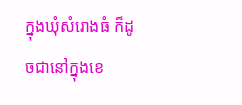ក្នុងឃុំសំរោងធំ ក៏ដូចជានៅក្នុងខេ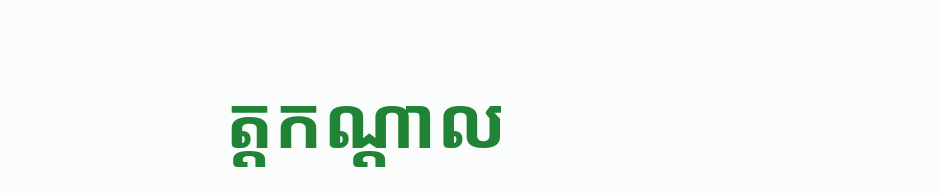ត្តកណ្ដាល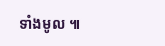ទាំងមូល ៕